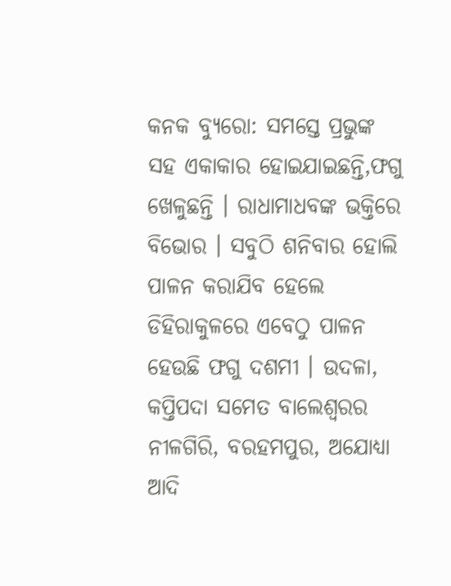କନକ ବ୍ୟୁରୋ: ସମସ୍ତେ ପ୍ରଭୁଙ୍କ ସହ ଏକାକାର ହୋଇଯାଇଛନ୍ତି,ଫଗୁ ଖେଳୁଛନ୍ତି । ରାଧାମାଧବଙ୍କ ଭକ୍ତିରେ ବିଭୋର । ସବୁଠି ଶନିବାର ହୋଲି ପାଳନ କରାଯିବ ହେଲେ ଡିହିରାକୁଳରେ ଏବେଠୁ ପାଳନ ହେଉଛି ଫଗୁ ଦଶମୀ । ଉଦଳା, କପ୍ତିପଦା ସମେତ ବାଲେଶ୍ୱରର ନୀଳଗିରି, ବରହମପୁର, ଅଯୋଧ୍ୟା ଆଦି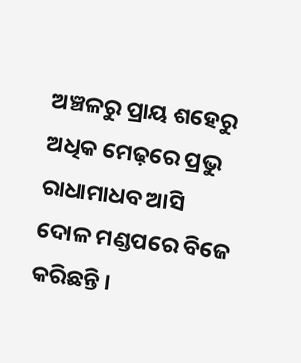ଅଞ୍ଚଳରୁ ପ୍ରାୟ ଶହେରୁ ଅଧିକ ମେଢ଼ରେ ପ୍ରଭୁ ରାଧାମାଧବ ଆସି ଦୋଳ ମଣ୍ଡପରେ ବିଜେ କରିଛନ୍ତି ।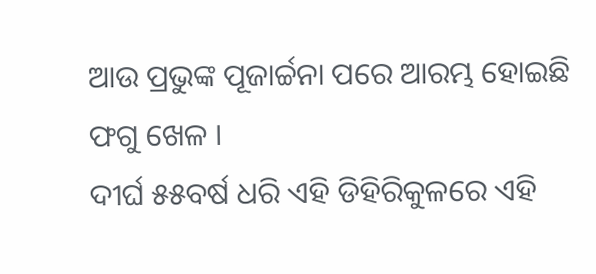ଆଉ ପ୍ରଭୁଙ୍କ ପୂଜାର୍ଚ୍ଚନା ପରେ ଆରମ୍ଭ ହୋଇଛି ଫଗୁ ଖେଳ ।
ଦୀର୍ଘ ୫୫ବର୍ଷ ଧରି ଏହି ଡିହିରିକୁଳରେ ଏହି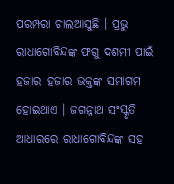ପରମ୍ପରା ଚାଲଆସୁଛି । ପ୍ରଭୁ ରାଧାଗୋବିନ୍ଦଙ୍କ ଫଗୁ ଦଶମୀ ପାଇଁ ହଜାର ହଜାର ଭକ୍ତଙ୍କ ସମାଗମ ହୋଇଥାଏ । ଜଗନ୍ନାଥ ସଂସ୍କୃତି ଆଧାରରେ ରାଧାଗୋବିନ୍ଦଙ୍କ ସହ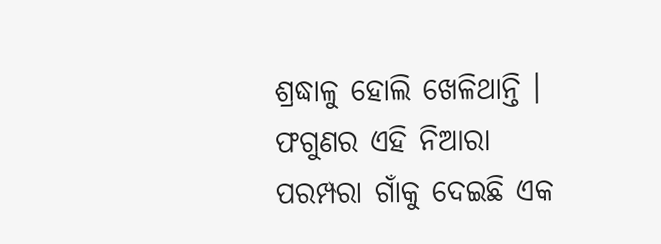ଶ୍ରଦ୍ଧାଳୁ ହୋଲି ଖେଳିଥାନ୍ତି । ଫଗୁଣର ଏହି ନିଆରା ପରମ୍ପରା ଗାଁକୁ ଦେଇଛି ଏକ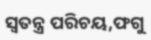ସ୍ୱତନ୍ତ୍ର ପରିଚୟ,ଫଗୁ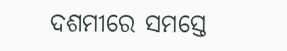ଦଶମୀରେ ସମସ୍ତେ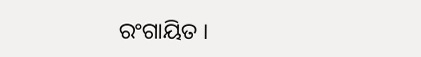ରଂଗାୟିତ ।